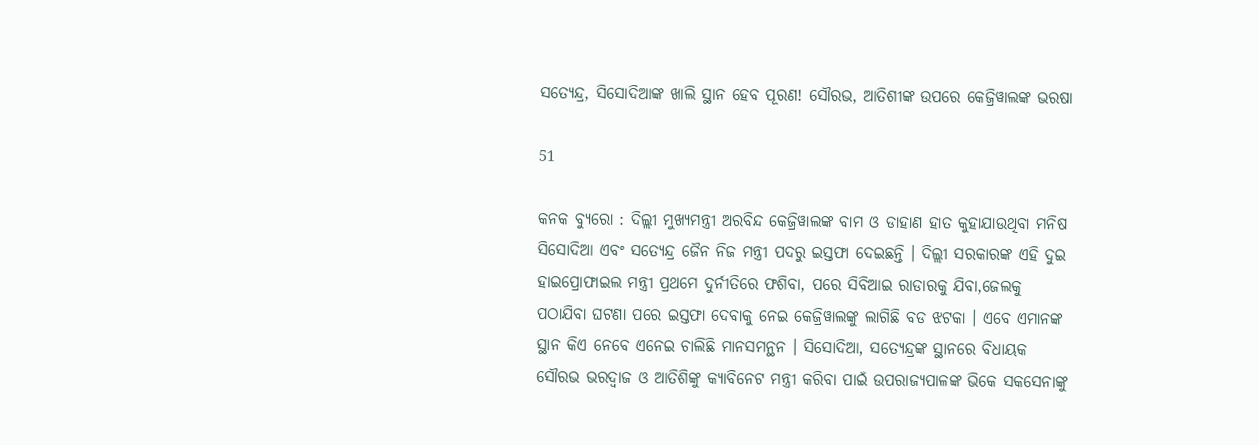ସତ୍ୟେନ୍ଦ୍ର, ସିସୋଦିଆଙ୍କ ଖାଲି ସ୍ଥାନ ହେବ ପୂରଣ! ସୌରଭ, ଆତିଶୀଙ୍କ ଉପରେ କେଜ୍ରିୱାଲଙ୍କ ଭରଷା

51

କନକ ବ୍ୟୁରୋ : ଦିଲ୍ଲୀ ମୁଖ୍ୟମନ୍ତ୍ରୀ ଅରବିନ୍ଦ କେଜ୍ରିୱାଲଙ୍କ ବାମ ଓ ଡାହାଣ ହାତ କୁହାଯାଉଥିବା ମନିଷ ସିସୋଦିଆ ଏବଂ ସତ୍ୟେନ୍ଦ୍ର ଜୈନ ନିଜ ମନ୍ତ୍ରୀ ପଦରୁ ଇସ୍ତଫା ଦେଇଛନ୍ତି । ଦିଲ୍ଲୀ ସରକାରଙ୍କ ଏହି ଦୁଇ ହାଇପ୍ରୋଫାଇଲ ମନ୍ତ୍ରୀ ପ୍ରଥମେ ଦୁର୍ନୀତିରେ ଫଶିବା, ପରେ ସିବିଆଇ ରାଡାରକୁ ଯିବା,ଜେଲକୁ ପଠାଯିବା ଘଟଣା ପରେ ଇସ୍ତଫା ଦେବାକୁ ନେଇ କେଜ୍ରିୱାଲଙ୍କୁ ଲାଗିଛି ବଡ ଝଟକା । ଏବେ ଏମାନଙ୍କ ସ୍ଥାନ କିଏ ନେବେ ଏନେଇ ଚାଲିଛି ମାନସମନ୍ଥନ । ସିସୋଦିଆ, ସତ୍ୟେନ୍ଦ୍ରଙ୍କ ସ୍ଥାନରେ ବିଧାୟକ ସୌରଭ ଭରଦ୍ୱାଜ ଓ ଆତିଶିଙ୍କୁ କ୍ୟାବିନେଟ ମନ୍ତ୍ରୀ କରିବା ପାଇଁ ଉପରାଜ୍ୟପାଳଙ୍କ ଭିକେ ସକସେନାଙ୍କୁ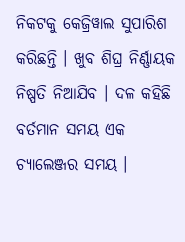ନିକଟକୁ କେଜ୍ରିୱାଲ ସୁପାରିଶ କରିଛନ୍ତି । ଖୁବ ଶିଘ୍ର ନିର୍ଣ୍ଣାୟକ ନିଷ୍ପତି ନିଆଯିବ । ଦଳ କହିଛି ବର୍ତମାନ ସମୟ ଏକ ଚ୍ୟାଲେଞ୍ଜର ସମୟ ।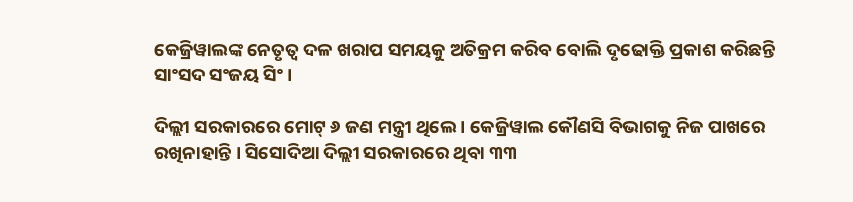କେଜ୍ରିୱାଲଙ୍କ ନେତୃତ୍ୱ ଦଳ ଖରାପ ସମୟକୁ ଅତିକ୍ରମ କରିବ ବୋଲି ଦୃଢୋକ୍ତି ପ୍ରକାଶ କରିଛନ୍ତି ସାଂସଦ ସଂଜୟ ସିଂ ।

ଦିଲ୍ଲୀ ସରକାରରେ ମୋଟ୍ ୬ ଜଣ ମନ୍ତ୍ରୀ ଥିଲେ । କେଜ୍ରିୱାଲ କୌଣସି ବିଭାଗକୁ ନିଜ ପାଖରେ ରଖିନାହାନ୍ତି । ସିସୋଦିଆ ଦିଲ୍ଲୀ ସରକାରରେ ଥିବା ୩୩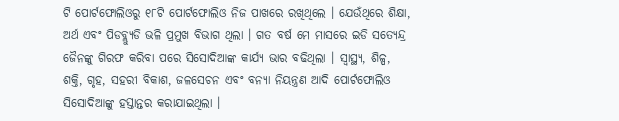ଟି ପୋର୍ଟଫୋଲିଓରୁ ୧୮ଟି ପୋର୍ଟଫୋଲିଓ ନିଜ ପାଖରେ ରଖିଥିଲେ । ଯେଉଁଥିରେ ଶିକ୍ଷା, ଅର୍ଥ ଏବଂ ପିଡବ୍ଲ୍ୟୁଡି ଭଳି ପ୍ରମୁଖ ବିଭାଗ ଥିଲା । ଗତ ବର୍ଷ ମେ ମାସରେ ଇଡି ସତ୍ୟେନ୍ଦ୍ର ଜୈନଙ୍କୁ ଗିରଫ କରିବା ପରେ ସିସୋଦିଆଙ୍କ କାର୍ଯ୍ୟ ଭାର ବଢିଥିଲା । ସ୍ୱାସ୍ଥ୍ୟ, ଶିଳ୍ପ, ଶକ୍ତି, ଗୃହ, ସହରୀ ବିକାଶ, ଜଳସେଚନ ଏବଂ ବନ୍ୟା ନିୟନ୍ତ୍ରଣ ଆଦି ପୋର୍ଟଫୋଲିଓ ସିସୋଦିଆଙ୍କୁ ହସ୍ତାନ୍ତର କରାଯାଇଥିଲା ।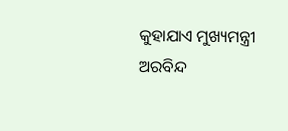କୁହାଯାଏ ମୁଖ୍ୟମନ୍ତ୍ରୀ ଅରବିନ୍ଦ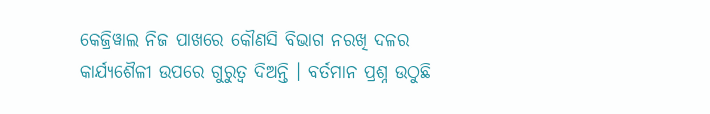କେଜ୍ରିୱାଲ ନିଜ ପାଖରେ କୌଣସି ବିଭାଗ ନରଖି ଦଳର କାର୍ଯ୍ୟଶୈଳୀ ଉପରେ ଗୁରୁତ୍ୱ ଦିଅନ୍ତି । ବର୍ତମାନ ପ୍ରଶ୍ନ ଉଠୁଛି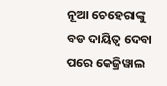ନୂଆ ଚେହେରାଙ୍କୁ ବଡ ଦାୟିତ୍ୱ ଦେବା ପରେ କେଜ୍ରିୱାଲ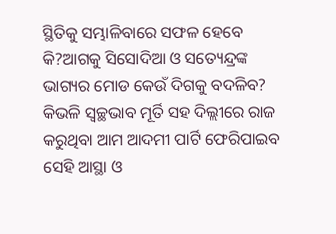ସ୍ଥିତିକୁ ସମ୍ଭାଳିବାରେ ସଫଳ ହେବେ କି?ଆଗକୁ ସିସୋଦିଆ ଓ ସତ୍ୟେନ୍ଦ୍ରଙ୍କ ଭାଗ୍ୟର ମୋଡ କେଉଁ ଦିଗକୁ ବଦଳିବ? କିଭଳି ସ୍ୱଚ୍ଛଭାବ ମୂର୍ତି ସହ ଦିଲ୍ଲୀରେ ରାଜ କରୁଥିବା ଆମ ଆଦମୀ ପାର୍ଟି ଫେରିପାଇବ ସେହି ଆସ୍ଥା ଓ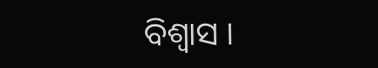ବିଶ୍ୱାସ ।